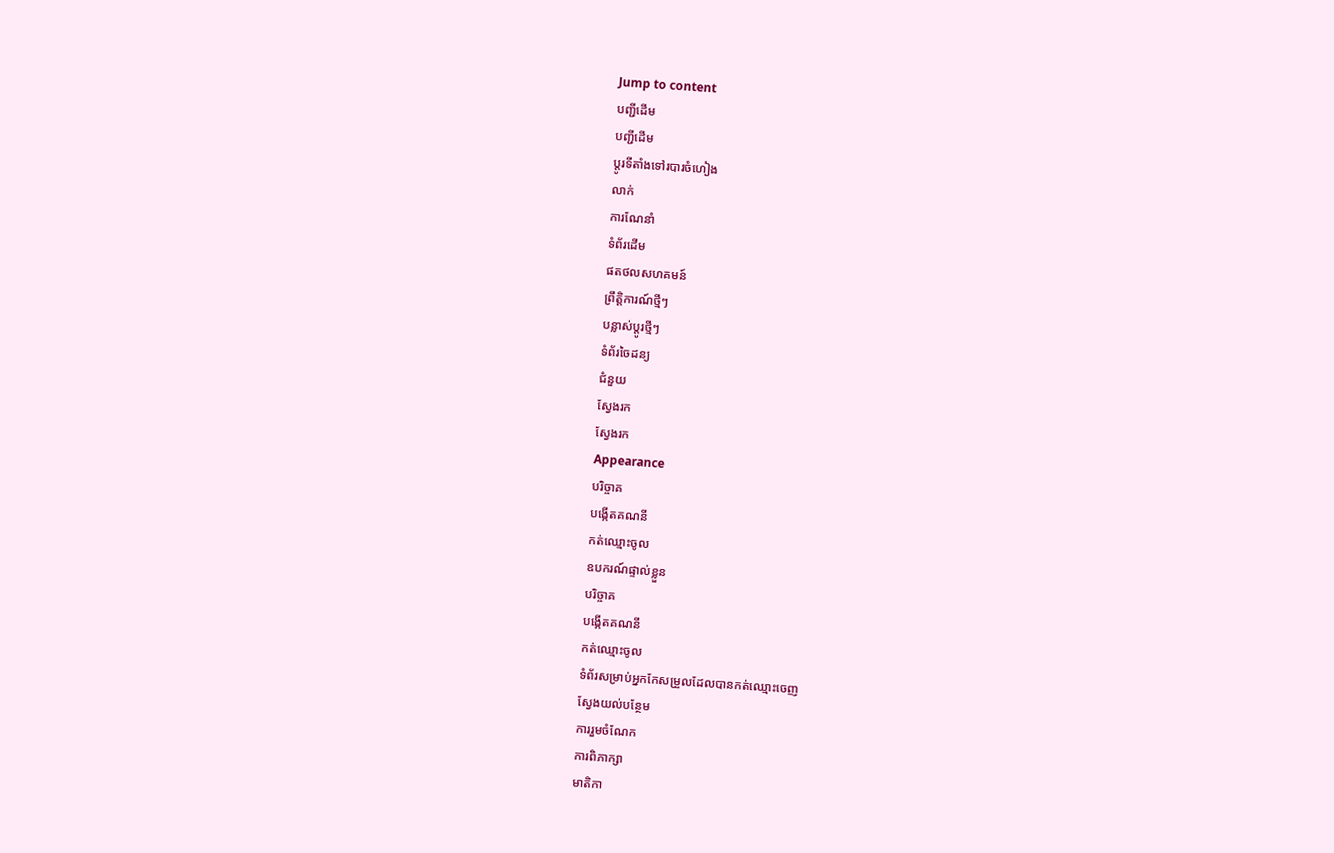Jump to content
បញ្ជីដើម
បញ្ជីដើម
ប្ដូរទីតាំងទៅរបារចំហៀង
លាក់
ការណែនាំ
ទំព័រដើម
ផតថលសហគមន៍
ព្រឹត្តិការណ៍ថ្មីៗ
បន្លាស់ប្ដូរថ្មីៗ
ទំព័រចៃដន្យ
ជំនួយ
ស្វែងរក
ស្វែងរក
Appearance
បរិច្ចាគ
បង្កើតគណនី
កត់ឈ្មោះចូល
ឧបករណ៍ផ្ទាល់ខ្លួន
បរិច្ចាគ
បង្កើតគណនី
កត់ឈ្មោះចូល
ទំព័រសម្រាប់អ្នកកែសម្រួលដែលបានកត់ឈ្មោះចេញ
ស្វែងយល់បន្ថែម
ការរួមចំណែក
ការពិភាក្សា
មាតិកា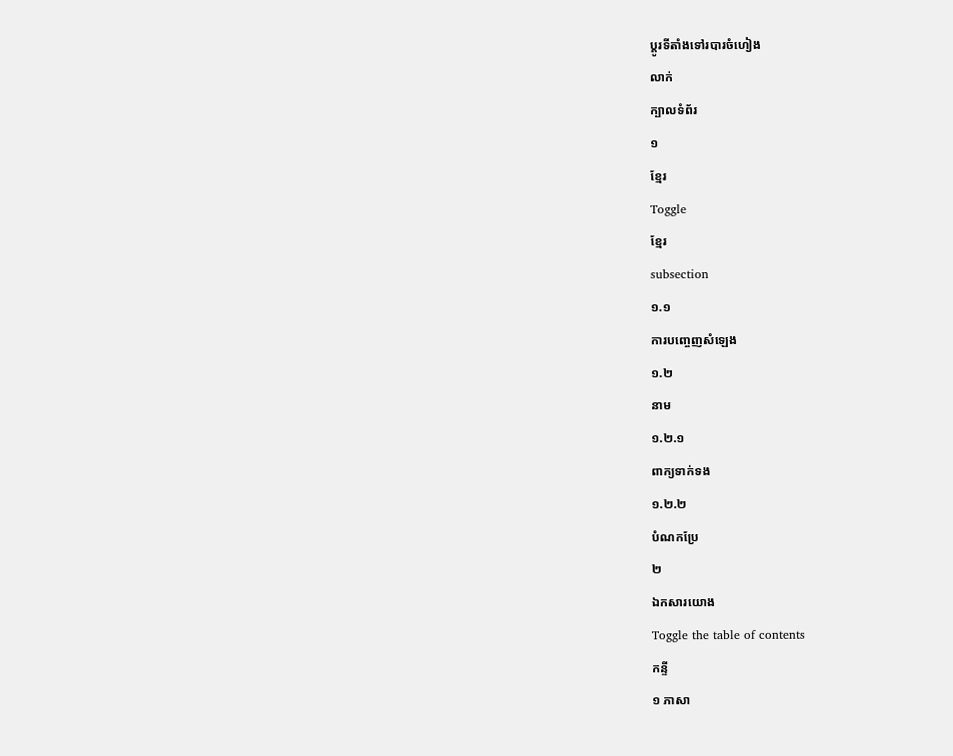ប្ដូរទីតាំងទៅរបារចំហៀង
លាក់
ក្បាលទំព័រ
១
ខ្មែរ
Toggle
ខ្មែរ
subsection
១.១
ការបញ្ចេញសំឡេង
១.២
នាម
១.២.១
ពាក្យទាក់ទង
១.២.២
បំណកប្រែ
២
ឯកសារយោង
Toggle the table of contents
កន្ទី
១ ភាសា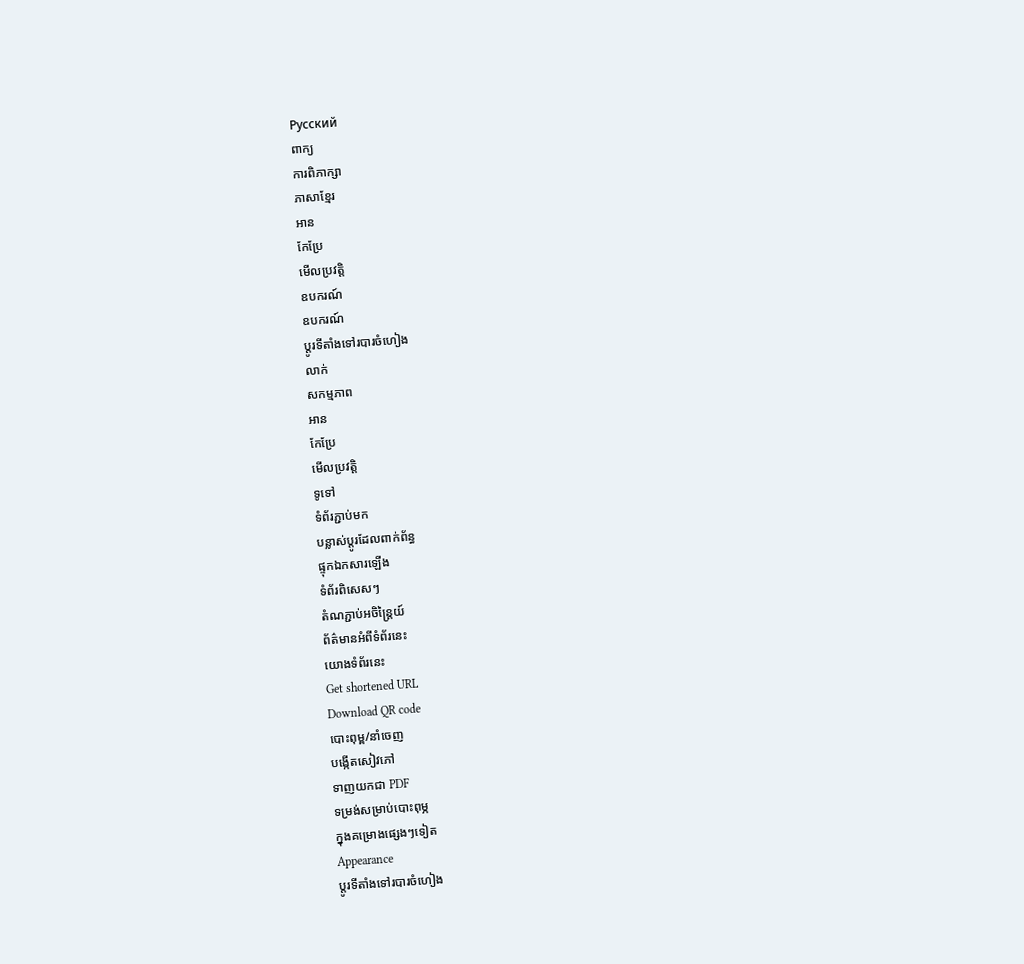Русский
ពាក្យ
ការពិភាក្សា
ភាសាខ្មែរ
អាន
កែប្រែ
មើលប្រវត្តិ
ឧបករណ៍
ឧបករណ៍
ប្ដូរទីតាំងទៅរបារចំហៀង
លាក់
សកម្មភាព
អាន
កែប្រែ
មើលប្រវត្តិ
ទូទៅ
ទំព័រភ្ជាប់មក
បន្លាស់ប្ដូរដែលពាក់ព័ន្ធ
ផ្ទុកឯកសារឡើង
ទំព័រពិសេសៗ
តំណភ្ជាប់អចិន្ត្រៃយ៍
ព័ត៌មានអំពីទំព័រនេះ
យោងទំព័រនេះ
Get shortened URL
Download QR code
បោះពុម្ព/នាំចេញ
បង្កើតសៀវភៅ
ទាញយកជា PDF
ទម្រង់សម្រាប់បោះពុម្ភ
ក្នុងគម្រោងផ្សេងៗទៀត
Appearance
ប្ដូរទីតាំងទៅរបារចំហៀង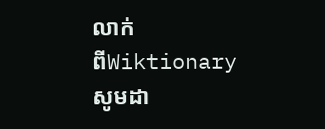លាក់
ពីWiktionary
សូមដា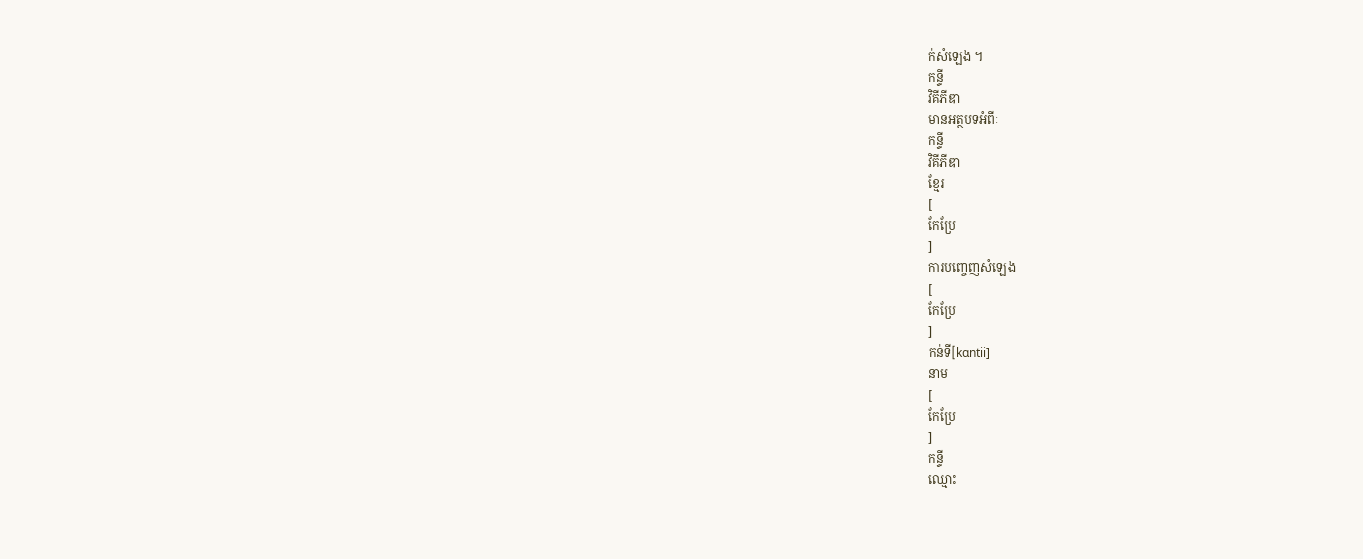ក់សំឡេង ។
កន្ទី
វិគីភីឌា
មានអត្ថបទអំពីៈ
កន្ទី
វិគីភីឌា
ខ្មែរ
[
កែប្រែ
]
ការបញ្ចេញសំឡេង
[
កែប្រែ
]
កន់ទី[kɑntii]
នាម
[
កែប្រែ
]
កន្ទី
ឈ្មោះ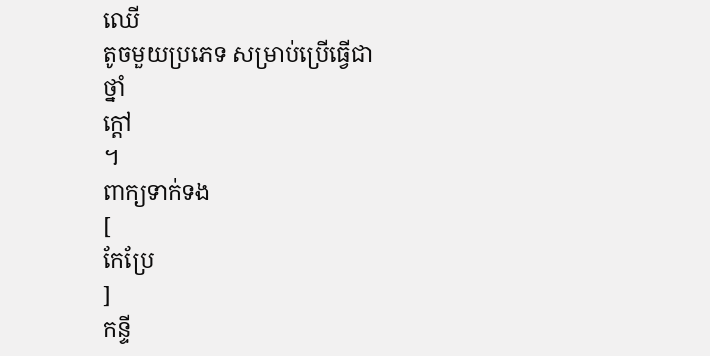ឈើ
តូចមួយប្រភេទ សម្រាប់ប្រើធ្វើជា
ថ្នាំ
ក្ដៅ
។
ពាក្យទាក់ទង
[
កែប្រែ
]
កន្ទី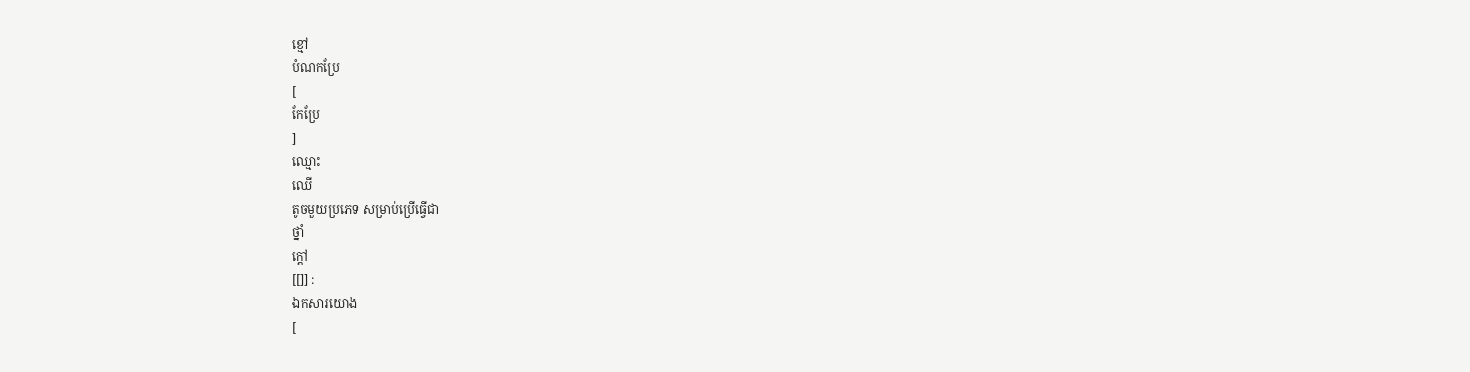ខ្មៅ
បំណកប្រែ
[
កែប្រែ
]
ឈ្មោះ
ឈើ
តូចមួយប្រភេទ សម្រាប់ប្រើធ្វើជា
ថ្នាំ
ក្ដៅ
[[]] :
ឯកសារយោង
[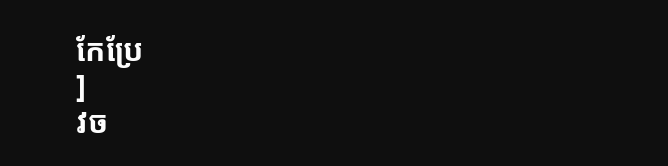កែប្រែ
]
វច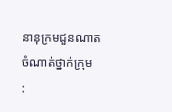នានុក្រមជួនណាត
ចំណាត់ថ្នាក់ក្រុម
: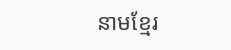នាមខ្មែរ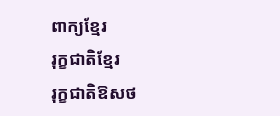ពាក្យខ្មែរ
រុក្ខជាតិខ្មែរ
រុក្ខជាតិឱសថ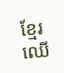ខ្មែរ
ឈើ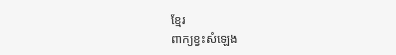ខ្មែរ
ពាក្យខ្វះសំឡេង